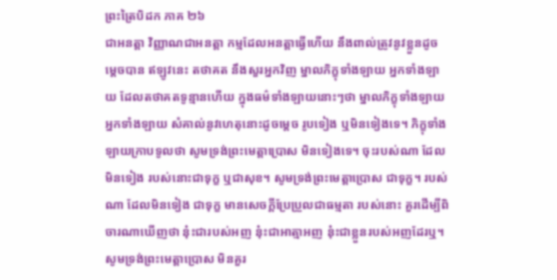ព្រះត្រៃបិដក ភាគ ២៦
ជាអនត្តា វិញ្ញាណជាអនត្តា កម្មដែលអនត្តាធ្វើហើយ នឹងពាល់ត្រូវនូវខ្លួនដូចម្តេចបាន ឥឡូវនេះ តថាគត នឹងសួរអ្នកវិញ ម្នាលភិក្ខុទាំងឡាយ អ្នកទាំងឡាយ ដែលតថាគតទូន្មានហើយ ក្នុងធម៌ទាំងឡាយនោះៗថា ម្នាលភិក្ខុទាំងឡាយ អ្នកទាំងឡាយ សំគាល់នូវហេតុនោះដូចម្តេច រូបទៀង ឬមិនទៀងទេ។ ភិក្ខុទាំងឡាយក្រាបទូលថា សូមទ្រង់ព្រះមេត្តាប្រោស មិនទៀងទេ។ ចុះរបស់ណា ដែលមិនទៀង របស់នោះជាទុក្ខ ឬជាសុខ។ សូមទ្រង់ព្រះមេត្តាប្រោស ជាទុក្ខ។ របស់ណា ដែលមិនទៀង ជាទុក្ខ មានសេចក្តីប្រែប្រួលជាធម្មតា របស់នោះ គួរដើម្បីពិចារណាឃើញថា នុ៎ះជារបស់អញ នុ៎ះជាអាត្មាអញ នុ៎ះជាខ្លួនរបស់អញដែរឬ។ សូមទ្រង់ព្រះមេត្តាប្រោស មិនគួរ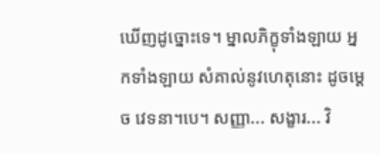ឃើញដូច្នោះទេ។ ម្នាលភិក្ខុទាំងឡាយ អ្នកទាំងឡាយ សំគាល់នូវហេតុនោះ ដូចម្តេច វេទនា។បេ។ សញ្ញា... សង្ខារ... វិ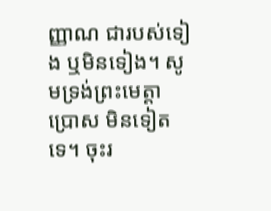ញ្ញាណ ជារបស់ទៀង ឬមិនទៀង។ សូមទ្រង់ព្រះមេត្តាប្រោស មិនទៀតទេ។ ចុះរ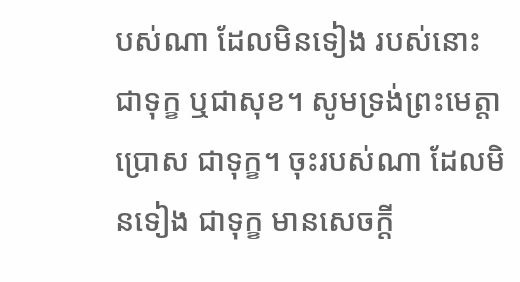បស់ណា ដែលមិនទៀង របស់នោះជាទុក្ខ ឬជាសុខ។ សូមទ្រង់ព្រះមេត្តាប្រោស ជាទុក្ខ។ ចុះរបស់ណា ដែលមិនទៀង ជាទុក្ខ មានសេចក្តី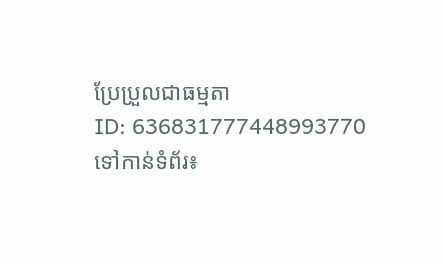ប្រែប្រួលជាធម្មតា
ID: 636831777448993770
ទៅកាន់ទំព័រ៖